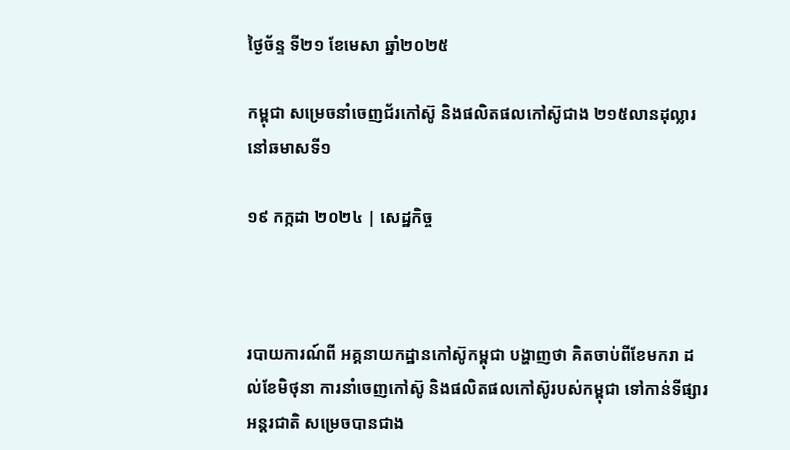ថ្ងៃច័ន្ទ ទី២១ ខែមេសា ឆ្នាំ២០២៥

កម្ពុជា សម្រេចនាំចេញជ័រកៅស៊ូ និងផលិតផលកៅស៊ូជាង ២១៥លានដុល្លារ នៅឆមាសទី១

១៩ កក្កដា ២០២៤ | សេដ្ឋកិច្ច



របាយការណ៍ពី អគ្គនាយកដ្ឋានកៅស៊ូកម្ពុជា បង្ហាញថា គិតចាប់ពីខែមករា ដល់ខែមិថុនា ការនាំចេញកៅស៊ូ និងផលិតផលកៅស៊ូរបស់កម្ពុជា ទៅកាន់ទីផ្សារអន្តរជាតិ សម្រេចបានជាង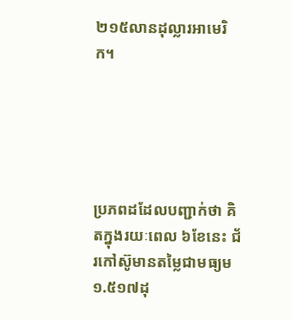២១៥លានដុល្លារអាមេរិក។





ប្រភពដដែលបញ្ជាក់ថា គិតក្នុងរយៈពេល ៦ខែនេះ ជ័រកៅស៊ូមានតម្លៃជាមធ្យម ១.៥១៧ដុ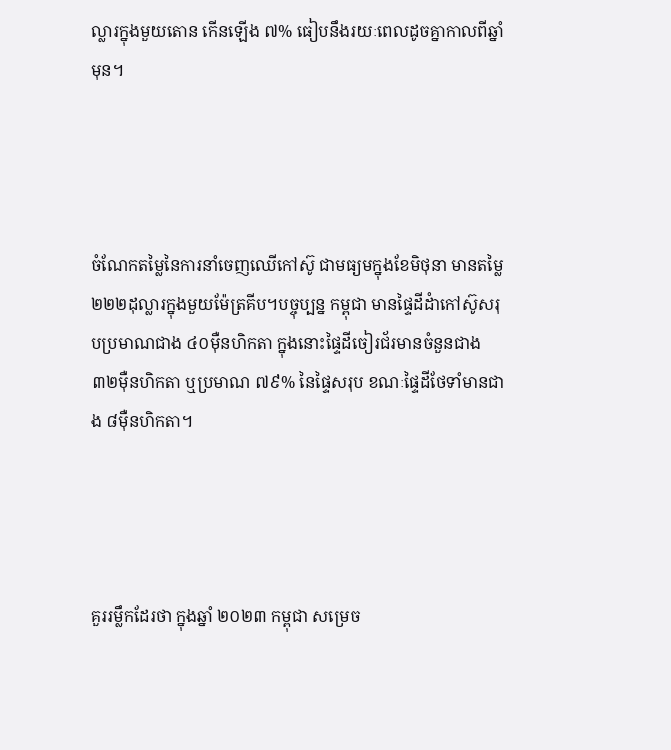ល្លារក្នុងមួយតោន កើនឡើង ៧% ធៀបនឹងរយៈពេលដូចគ្នាកាលពីឆ្នាំមុន។




ចំណែកតម្លៃនៃការនាំចេញឈើកៅស៊ូ ជាមធ្យមក្នុងខែមិថុនា មានតម្លៃ ២២២ដុល្លារក្នុងមួយម៉ែត្រគីប។បច្ចុប្បន្ន កម្ពុជា មានផ្ទៃដីដំាកៅស៊ូសរុបប្រមាណជាង ៤០ម៉ឺនហិកតា ក្នុងនោះផ្ទៃដីចៀរជ័រមានចំនួនជាង ៣២ម៉ឺនហិកតា ឬប្រមាណ ៧៩% នៃផ្ទៃសរុប ខណៈផ្ទៃដីថែទាំមានជាង ៨ម៉ឺនហិកតា។




គួររម្លឹកដែរថា ក្នុងឆ្នាំ ២០២៣ កម្ពុជា សម្រេច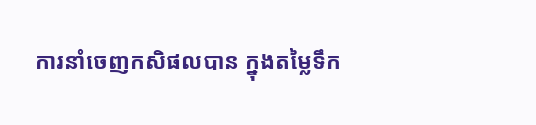ការនាំចេញកសិផលបាន ក្នុងតម្លៃទឹក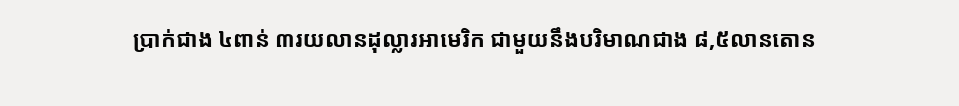ប្រាក់ជាង ៤ពាន់ ៣រយលានដុល្លារអាមេរិក ជាមួយនឹងបរិមាណជាង ៨,៥លានតោន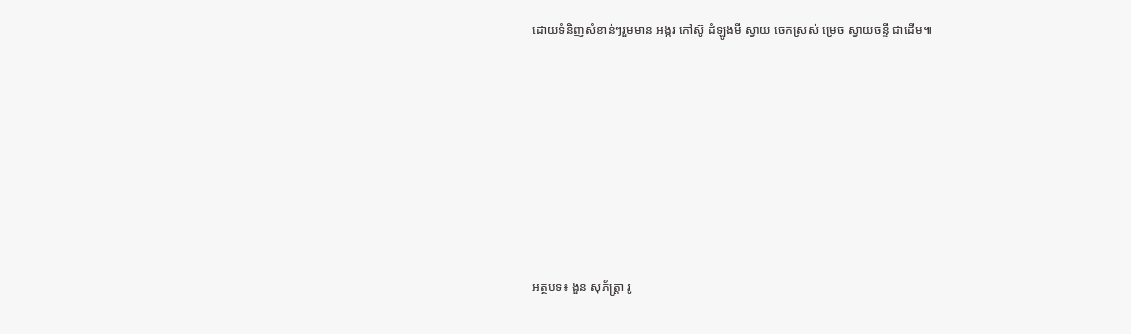ដោយទំនិញសំខាន់ៗរួមមាន អង្ករ កៅស៊ូ ដំឡូងមី ស្វាយ ចេកស្រស់ ម្រេច ស្វាយចន្ទី ជាដើម៕








អត្ថបទ៖ ងួន សុភ័ត្រ្តា រូ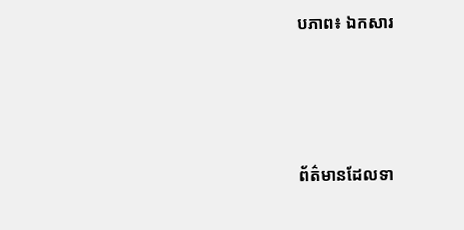បភាព៖ ឯកសារ





ព័ត៌មានដែលទា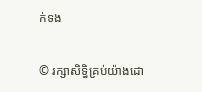ក់ទង

© រក្សាសិទ្ធិគ្រប់យ៉ាងដោ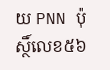យ PNN ប៉ុស្ថិ៍លេខ៥៦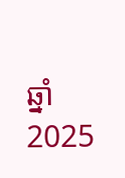ឆ្នាំ 2025